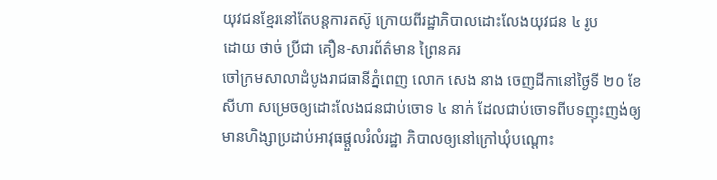យុវជនខ្មែរនៅតែបន្តការតស៊ូ ក្រោយពីរដ្ឋាភិបាលដោះលែងយុវជន ៤ រូប
ដោយ ថាច់ ប្រីជា គឿន-សារព័ត៌មាន ព្រៃនគរ
ចៅក្រមសាលាដំបូងរាជធានីភ្នំពេញ លោក សេង នាង ចេញដីកានៅថ្ងៃទី ២០ ខែសីហា សម្រេចឲ្យដោះលែងជនជាប់ចោទ ៤ នាក់ ដែលជាប់ចោទពីបទញុះញង់ឲ្យមានហិង្សាប្រដាប់អាវុធផ្ដួលរំលំរដ្ឋា ភិបាលឲ្យនៅក្រៅឃុំបណ្ដោះ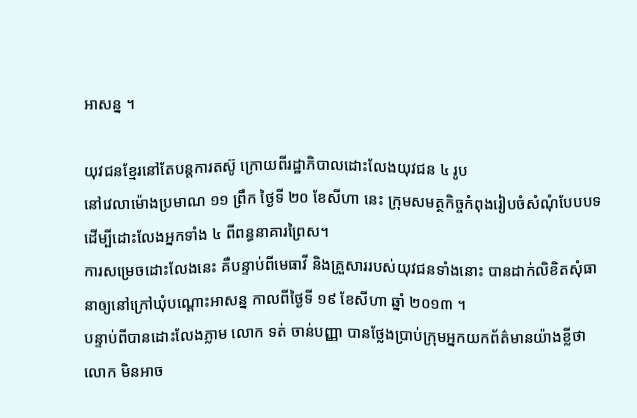អាសន្ន ។

យុវជនខ្មែរនៅតែបន្តការតស៊ូ ក្រោយពីរដ្ឋាភិបាលដោះលែងយុវជន ៤ រូប
នៅវេលាម៉ោងប្រមាណ ១១ ព្រឹក ថ្ងៃទី ២០ ខែសីហា នេះ ក្រុមសមត្ថកិច្ចកំពុងរៀបចំសំណុំបែបបទដើម្បីដោះលែងអ្នកទាំង ៤ ពីពន្ធនាគារព្រៃស។
ការសម្រេចដោះលែងនេះ គឺបន្ទាប់ពីមេធាវី និងគ្រួសាររបស់យុវជនទាំងនោះ បានដាក់លិខិតសុំធានាឲ្យនៅក្រៅឃុំបណ្ដោះអាសន្ន កាលពីថ្ងៃទី ១៩ ខែសីហា ឆ្នាំ ២០១៣ ។
បន្ទាប់ពីបានដោះលែងភ្លាម លោក ទត់ ចាន់បញ្ញា បានថ្លែងប្រាប់ក្រុមអ្នកយកព័ត៌មានយ៉ាងខ្លីថា លោក មិនអាច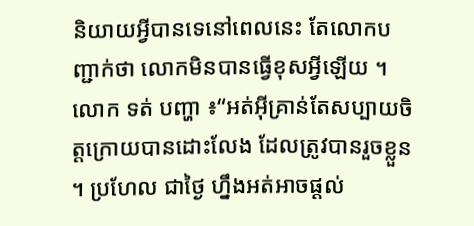និយាយអ្វីបានទេនៅពេលនេះ តែលោកបញ្ជាក់ថា លោកមិនបានធ្វើខុសអ្វីឡើយ ។
លោក ទត់ បញ្ហា ៖“អត់អ៊ីគ្រាន់តែសប្បាយចិត្តក្រោយបានដោះលែង ដែលត្រូវបានរួចខ្លួន ។ ប្រហែល ជាថ្ងៃ ហ្នឹងអត់អាចផ្ដល់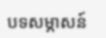បទសម្ភាសន៍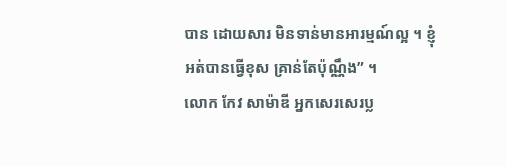បាន ដោយសារ មិនទាន់មានអារម្មណ៍ល្អ ។ ខ្ញុំអត់បានធ្វើខុស គ្រាន់តែប៉ុណ្ណឹង” ។
លោក កែវ សាម៉ាឌី អ្នកសេរសេរប្ល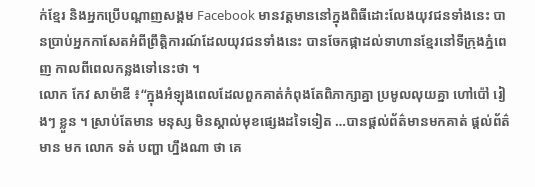ក់ខ្មែរ និងអ្នកប្រើបណ្ដាញសង្គម Facebook មានវត្តមាននៅក្នុងពិធីដោះលែងយុវជនទាំងនេះ បានប្រាប់អ្នកកាសែតអំពីព្រឹត្តិការណ៍ដែលយុវជនទាំងនេះ បានចែកផ្កាដល់ទាហានខ្មែរនៅទីក្រុងភ្នំពេញ កាលពីពេលកន្លងទៅនេះថា ។
លោក កែវ សាម៉ាឌី ៖“ក្នុងអំឡុងពេលដែលពួកគាត់កំពុងតែពិភាក្សាគ្នា ប្រមូលលុយគ្នា ហៅប៉ៅ រៀងៗ ខ្លួន ។ ស្រាប់តែមាន មនុស្ស មិនស្គាល់មុខផ្សេងដទៃទៀត …បានផ្ដល់ព័ត៌មានមកគាត់ ផ្តល់ព័ត៌មាន មក លោក ទត់ បញ្ហា ហ្នឹងណា ថា គេ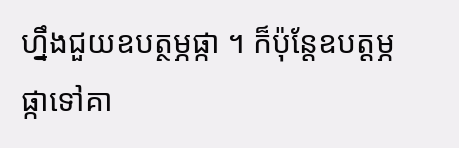ហ្នឹងជួយឧបត្ថម្ភផ្កា ។ ក៏ប៉ុន្តែឧបត្ដម្ភផ្កាទៅគា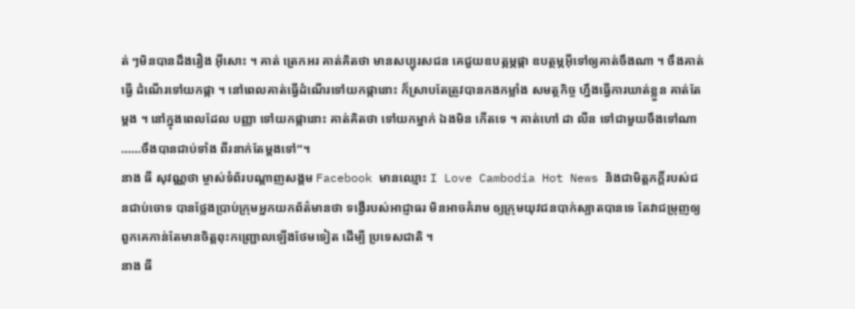ត់ ៗមិនបានដឹងរឿង អ៊ីសោះ ។ គាត់ ត្រេកអរ គាត់គិតថា មានសប្បុរសជន គេជួយឧបត្ភម្ភផ្កា ឧបត្ថម្ភអ៊ីទៅឲ្យគាត់ចឹងណា ។ ចឹងគាត់ធ្វើ ដំណើរទៅយកផ្កា ។ នៅពេលគាត់ធ្វើដំណើរទៅយកផ្កានោះ ក៏ស្រាបតែត្រូវបានកងកម្លាំង សមត្ថកិច្ច ហ្នឹងធ្វើការឃាត់ខ្លួន គាត់តែម្ដង ។ នៅក្នុងពេលដែល បញ្ញា ទៅយកផ្កានោះ គាត់គិតថា ទៅយកម្នាក់ ឯងមិន កើតទេ ។ គាត់ហៅ ដា លីន ទៅជាមួយចឹងទៅណា ……ចឹងបានជាប់ទាំង ពីរនាក់តែម្ដងទៅ”។
នាង ធី សុវណ្ណថា ម្ចាស់ទំព័របណ្ដាញសង្គម Facebook មានឈ្មោះ I Love Cambodia Hot News និងជាមិត្តភក្តិ៍របស់ជនជាប់ចោទ បានថ្លែងប្រាប់ក្រុមអ្នកយកព័ត៌មានថា ទង្វើរបស់អាជ្ញាធរ មិនអាចគំរាម ឲ្យក្រុមយុវជនបាក់ស្បាតបានទេ តែវាជម្រុញឲ្យពួកគេកាន់តែមានចិត្តពុះកញ្ជ្រោលឡើងថែមទៀត ដើម្បី ប្រទេសជាតិ ។
នាង ធី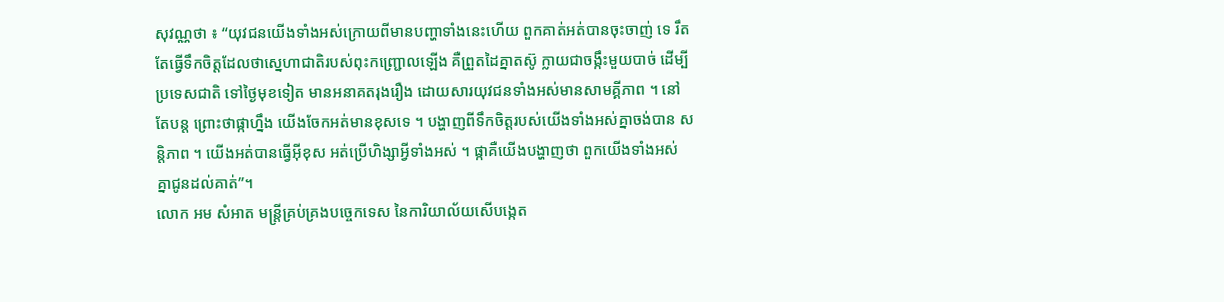សុវណ្ណថា ៖ “យុវជនយើងទាំងអស់ក្រោយពីមានបញ្ហាទាំងនេះហើយ ពួកគាត់អត់បានចុះចាញ់ ទេ រឹតតែធ្វើទឹកចិត្តដែលថាស្នេហាជាតិរបស់ពុះកញ្ជ្រោលឡើង គឺព្រួតដៃគ្នាតស៊ូ ក្លាយជាចង្កឹះមួយបាច់ ដើម្បីប្រទេសជាតិ ទៅថ្ងៃមុខទៀត មានអនាគតរុងរឿង ដោយសារយុវជនទាំងអស់មានសាមគ្គីភាព ។ នៅតែបន្ត ព្រោះថាផ្កាហ្នឹង យើងចែកអត់មានខុសទេ ។ បង្ហាញពីទឹកចិត្តរបស់យើងទាំងអស់គ្នាចង់បាន សន្តិភាព ។ យើងអត់បានធ្វើអ៊ីខុស អត់ប្រើហិង្សាអ្វីទាំងអស់ ។ ផ្កាគឺយើងបង្ហាញថា ពួកយើងទាំងអស់ គ្នាជូនដល់គាត់”។
លោក អម សំអាត មន្ត្រីគ្រប់គ្រងបច្ចេកទេស នៃការិយាល័យសើបង្កេត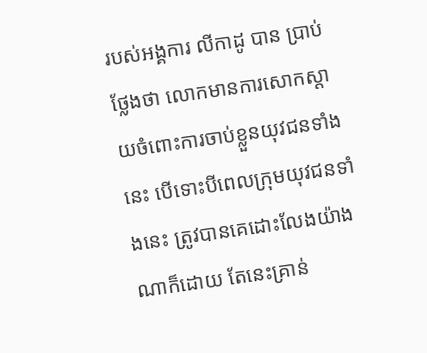របស់អង្គការ លីកាដូ បាន ប្រាប់ ថ្លែងថា លោកមានការសោកស្ដាយចំពោះការចាប់ខ្លួនយុវជនទាំងនេះ បើទោះបីពេលក្រុមយុវជនទាំងនេះ ត្រូវបានគេដោះលែងយ៉ាងណាក៏ដោយ តែនេះគ្រាន់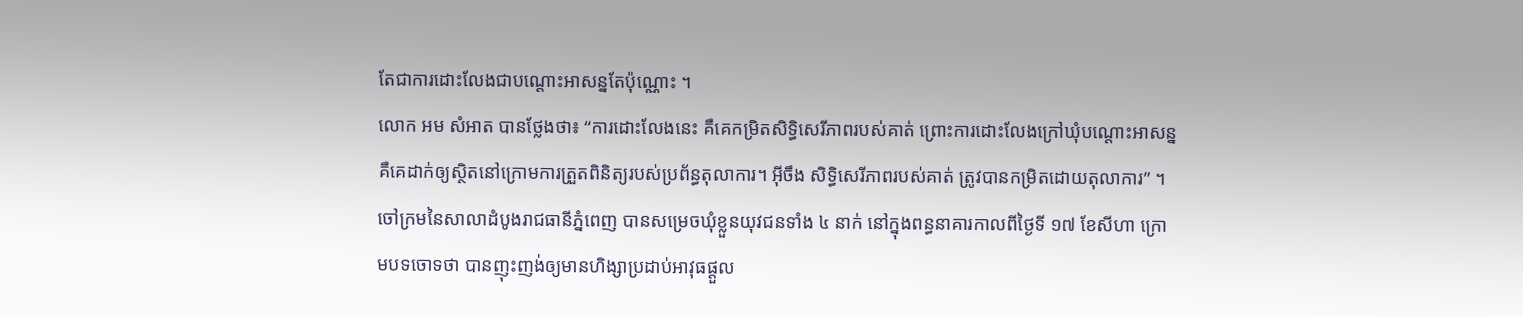តែជាការដោះលែងជាបណ្ដោះអាសន្នតែប៉ុណ្ណោះ ។
លោក អម សំអាត បានថ្លែងថា៖ “ការដោះលែងនេះ គឺគេកម្រិតសិទ្ធិសេរីភាពរបស់គាត់ ព្រោះការដោះលែងក្រៅឃុំបណ្ដោះអាសន្ន គឺគេដាក់ឲ្យស្ថិតនៅក្រោមការត្រួតពិនិត្យរបស់ប្រព័ន្ធតុលាការ។ អ៊ីចឹង សិទ្ធិសេរីភាពរបស់គាត់ ត្រូវបានកម្រិតដោយតុលាការ” ។
ចៅក្រមនៃសាលាដំបូងរាជធានីភ្នំពេញ បានសម្រេចឃុំខ្លួនយុវជនទាំង ៤ នាក់ នៅក្នុងពន្ធនាគារកាលពីថ្ងៃទី ១៧ ខែសីហា ក្រោមបទចោទថា បានញុះញង់ឲ្យមានហិង្សាប្រដាប់អាវុធផ្ដួល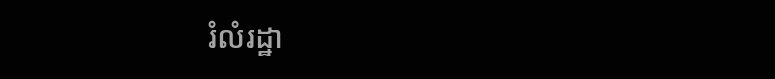រំលំរដ្ឋា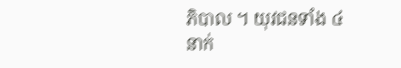ភិបាល ។ យុវជនទាំង ៤ នាក់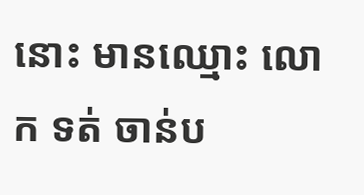នោះ មានឈ្មោះ លោក ទត់ ចាន់ប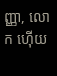ញ្ញា, លោក ហ៊ើយ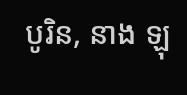បូរិន, នាង ឡុ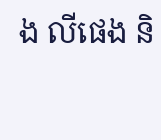ង លីផេង និ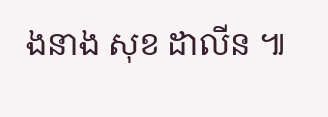ងនាង សុខ ដាលីន ៕